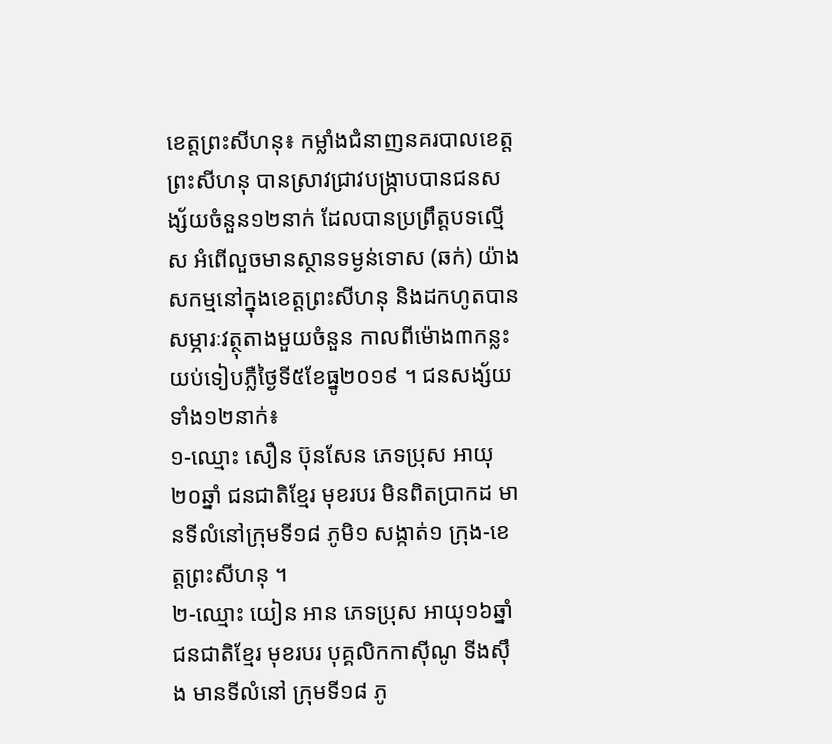ខេត្តព្រះសីហនុ៖ កម្លាំងជំនាញនគរបាលខេត្តព្រះសីហនុ បានស្រាវជ្រាវបង្ក្រាបបានជនសង្ស័យចំនួន១២នាក់ ដែលបានប្រព្រឹត្តបទល្មើស អំពើលួចមានស្ថានទម្ងន់ទោស (ឆក់) យ៉ាងសកម្មនៅក្នុងខេត្តព្រះសីហនុ និងដកហូតបានសម្ភារៈវត្ថុតាងមួយចំនួន កាលពីម៉ោង៣កន្លះយប់ទៀបភ្លឺថ្ងៃទី៥ខែធ្នូ២០១៩ ។ ជនសង្ស័យទាំង១២នាក់៖
១-ឈ្មោះ សឿន ប៊ុនសែន ភេទប្រុស អាយុ២០ឆ្នាំ ជនជាតិខ្មែរ មុខរបរ មិនពិតប្រាកដ មានទីលំនៅក្រុមទី១៨ ភូមិ១ សង្កាត់១ ក្រុង-ខេត្តព្រះសីហនុ ។
២-ឈ្មោះ យៀន អាន ភេទប្រុស អាយុ១៦ឆ្នាំ ជនជាតិខ្មែរ មុខរបរ បុគ្គលិកកាស៊ីណូ ទីងស៊ឹង មានទីលំនៅ ក្រុមទី១៨ ភូ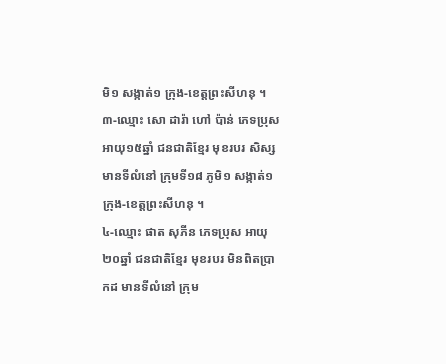មិ១ សង្កាត់១ ក្រុង-ខេត្តព្រះសីហនុ ។
៣-ឈ្មោះ សោ ដារ៉ា ហៅ ប៉ាន់ ភេទប្រុស អាយុ១៥ឆ្នាំ ជនជាតិខ្មែរ មុខរបរ សិស្ស មានទីលំនៅ ក្រុមទី១៨ ភូមិ១ សង្កាត់១ ក្រុង-ខេត្តព្រះសីហនុ ។
៤-ឈ្មោះ ផាត សុភីន ភេទប្រុស អាយុ ២០ឆ្នាំ ជនជាតិខ្មែរ មុខរបរ មិនពិតប្រាកដ មានទីលំនៅ ក្រុម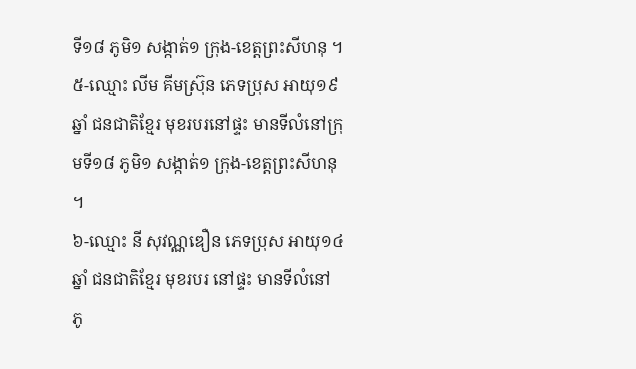ទី១៨ ភូមិ១ សង្កាត់១ ក្រុង-ខេត្តព្រះសីហនុ ។
៥-ឈ្មោះ លីម គីមស៊្រុន ភេទប្រុស អាយុ១៩ឆ្នាំ ជនជាតិខ្មែរ មុខរបរនៅផ្ទះ មានទីលំនៅក្រុមទី១៨ ភូមិ១ សង្កាត់១ ក្រុង-ខេត្តព្រះសីហនុ ។
៦-ឈ្មោះ នី សុវណ្ណឌឿន ភេទប្រុស អាយុ១៤ឆ្នាំ ជនជាតិខ្មែរ មុខរបរ នៅផ្ទះ មានទីលំនៅ ភូ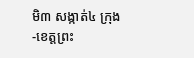មិ៣ សង្កាត់៤ ក្រុង-ខេត្តព្រះ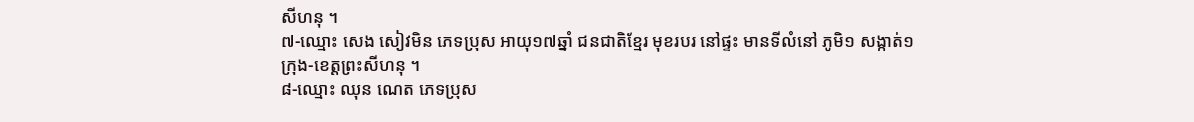សីហនុ ។
៧-ឈ្មោះ សេង សៀវមិន ភេទប្រុស អាយុ១៧ឆ្នាំ ជនជាតិខ្មែរ មុខរបរ នៅផ្ទះ មានទីលំនៅ ភូមិ១ សង្កាត់១ ក្រុង-ខេត្តព្រះសីហនុ ។
៨-ឈ្មោះ ឈុន ណេត ភេទប្រុស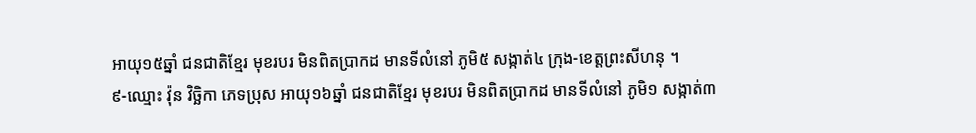អាយុ១៥ឆ្នាំ ជនជាតិខ្មែរ មុខរបរ មិនពិតប្រាកដ មានទីលំនៅ ភូមិ៥ សង្កាត់៤ ក្រុង-ខេត្តព្រះសីហនុ ។
៩-ឈ្មោះ វ៉ុន វិច្ឆិកា ភេទប្រុស អាយុ១៦ឆ្នាំ ជនជាតិខ្មែរ មុខរបរ មិនពិតប្រាកដ មានទីលំនៅ ភូមិ១ សង្កាត់៣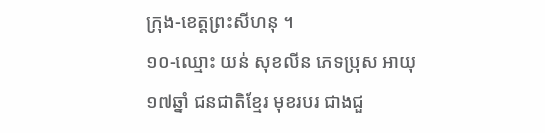ក្រុង-ខេត្តព្រះសីហនុ ។
១០-ឈ្មោះ យន់ សុខលីន ភេទប្រុស អាយុ១៧ឆ្នាំ ជនជាតិខ្មែរ មុខរបរ ជាងជួ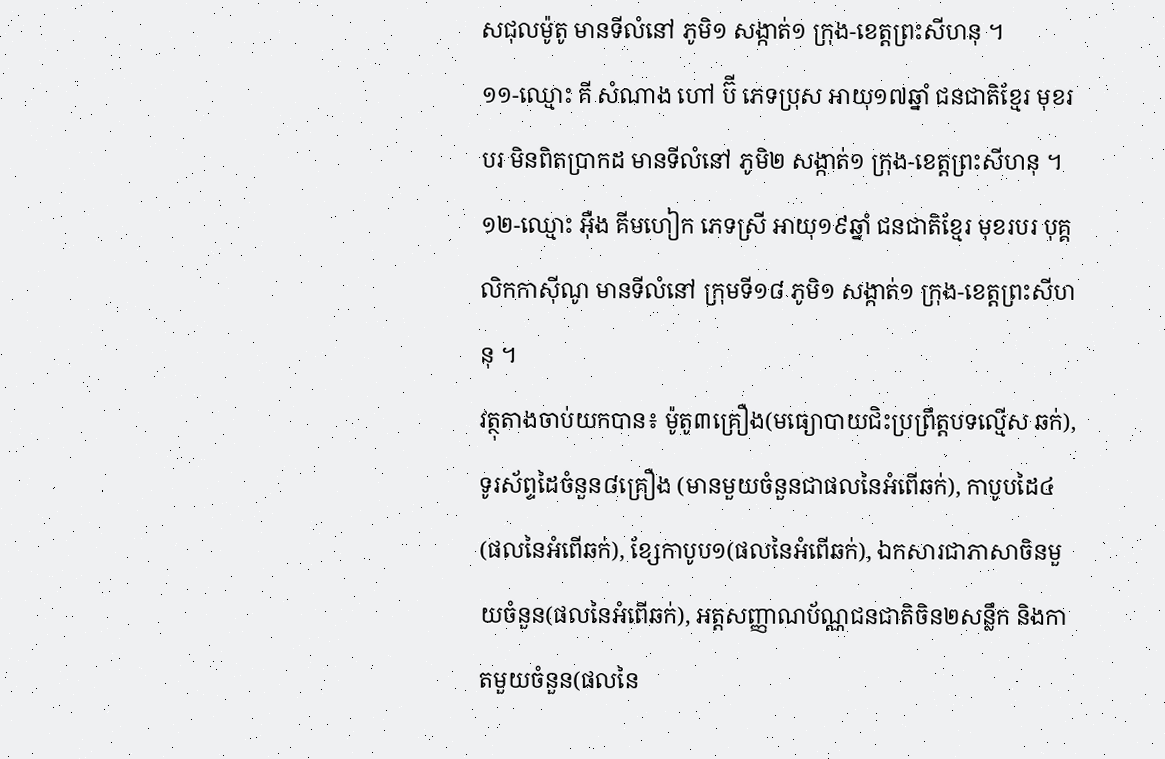សជុលម៉ូតូ មានទីលំនៅ ភូមិ១ សង្កាត់១ ក្រុង-ខេត្តព្រះសីហនុ ។
១១-ឈ្មោះ គី សំណាង ហៅ ប៊ី ភេទប្រុស អាយុ១៧ឆ្នាំ ជនជាតិខ្មែរ មុខរបរ មិនពិតប្រាកដ មានទីលំនៅ ភូមិ២ សង្កាត់១ ក្រុង-ខេត្តព្រះសីហនុ ។
១២-ឈ្មោះ អ៊ឺង គីមហៀក ភេទស្រី អាយុ១៩ឆ្នាំ ជនជាតិខ្មែរ មុខរបរ បុគ្គលិកកាស៊ីណូ មានទីលំនៅ ក្រុមទី១៨ ភូមិ១ សង្កាត់១ ក្រុង-ខេត្តព្រះសីហនុ ។
វត្ថុតាងចាប់យកបាន៖ ម៉ូតូ៣គ្រឿង(មធ្យោបាយជិះប្រព្រឹត្តបទល្មើស ឆក់), ទូរស័ព្ទដៃចំនួន៨គ្រឿង (មានមួយចំនួនជាផលនៃអំពើឆក់), កាបូបដៃ៤ (ផលនៃអំពើឆក់), ខ្សែកាបូប១(ផលនៃអំពើឆក់), ឯកសារជាភាសាចិនមួយចំនួន(ផលនៃអំពើឆក់), អត្តសញ្ញាណប័ណ្ណជនជាតិចិន២សន្លឹក និងកាតមួយចំនួន(ផលនៃ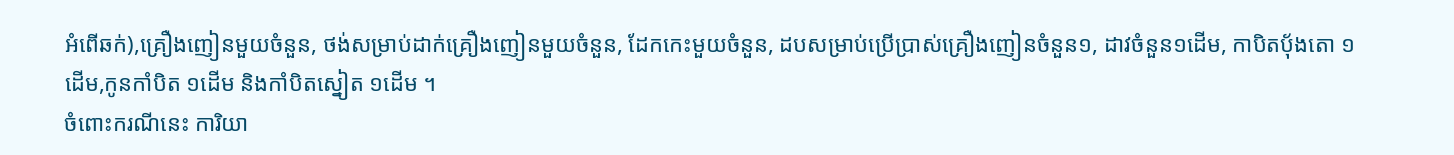អំពើឆក់),គ្រឿងញៀនមួយចំនួន, ថង់សម្រាប់ដាក់គ្រឿងញៀនមួយចំនួន, ដែកកេះមួយចំនួន, ដបសម្រាប់ប្រើប្រាស់គ្រឿងញៀនចំនួន១, ដាវចំនួន១ដើម, កាបិតប៉័ងតោ ១ដើម,កូនកាំបិត ១ដើម និងកាំបិតស្នៀត ១ដើម ។
ចំពោះករណីនេះ ការិយា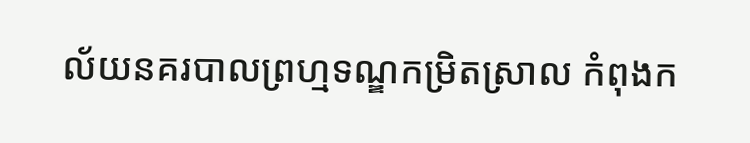ល័យនគរបាលព្រហ្មទណ្ឌកម្រិតស្រាល កំពុងក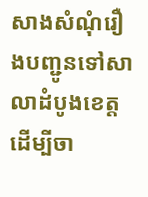សាងសំណុំរឿងបញ្ជូនទៅសាលាដំបូងខេត្ត ដើម្បីចា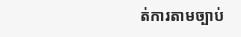ត់ការតាមច្បាប់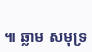៕ ឆ្លាម សមុទ្រ